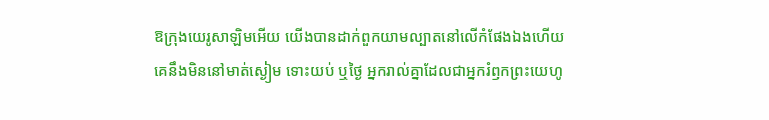ឱក្រុងយេរូសាឡិមអើយ យើងបានដាក់ពួកយាមល្បាតនៅលើកំផែងឯងហើយ គេនឹងមិននៅមាត់ស្ងៀម ទោះយប់ ឬថ្ងៃ អ្នករាល់គ្នាដែលជាអ្នករំឭកព្រះយេហូ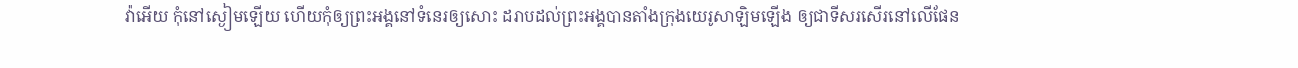វ៉ាអើយ កុំនៅស្ងៀមឡើយ ហើយកុំឲ្យព្រះអង្គនៅទំនេរឲ្យសោះ ដរាបដល់ព្រះអង្គបានតាំងក្រុងយេរូសាឡិមឡើង ឲ្យជាទីសរសើរនៅលើផែន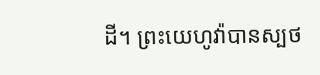ដី។ ព្រះយេហូវ៉ាបានស្បថ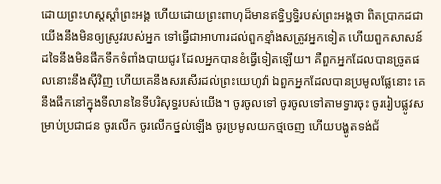ដោយព្រះហស្តស្តាំព្រះអង្គ ហើយដោយព្រះពាហុដ៏មានឥទ្ធិឫទ្ធិរបស់ព្រះអង្គថា ពិតប្រាកដជាយើងនឹងមិនឲ្យស្រូវរបស់អ្នក ទៅធ្វើជាអាហារដល់ពួកខ្មាំងសត្រូវអ្នកទៀត ហើយពួកសាសន៍ដទៃនឹងមិនផឹកទឹកទំពាំងបាយជូរ ដែលអ្នកបានខំធ្វើទៀតឡើយ។ គឺពួកអ្នកដែលបានច្រូតផលនោះនឹងស៊ីវិញ ហើយគេនឹងសរសើរដល់ព្រះយេហូវ៉ា ឯពួកអ្នកដែលបានប្រមូលផ្លែនោះ គេនឹងផឹកនៅក្នុងទីលាននៃទីបរិសុទ្ធរបស់យើង។ ចូរចូលទៅ ចូរចូលទៅតាមទ្វារចុះ ចូររៀបផ្លូវសម្រាប់ប្រជាជន ចូរលើក ចូរលើកថ្នល់ឡើង ចូរប្រមូលយកថ្មចេញ ហើយបង្ហូតទង់ជ័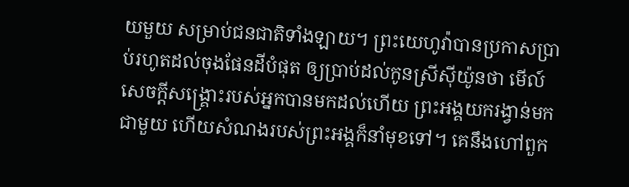យមួយ សម្រាប់ជនជាតិទាំងឡាយ។ ព្រះយេហូវ៉ាបានប្រកាសប្រាប់រហូតដល់ចុងផែនដីបំផុត ឲ្យប្រាប់ដល់កូនស្រីស៊ីយ៉ូនថា មើល៍ សេចក្ដីសង្គ្រោះរបស់អ្នកបានមកដល់ហើយ ព្រះអង្គយករង្វាន់មកជាមួយ ហើយសំណងរបស់ព្រះអង្គក៏នាំមុខទៅ។ គេនឹងហៅពួក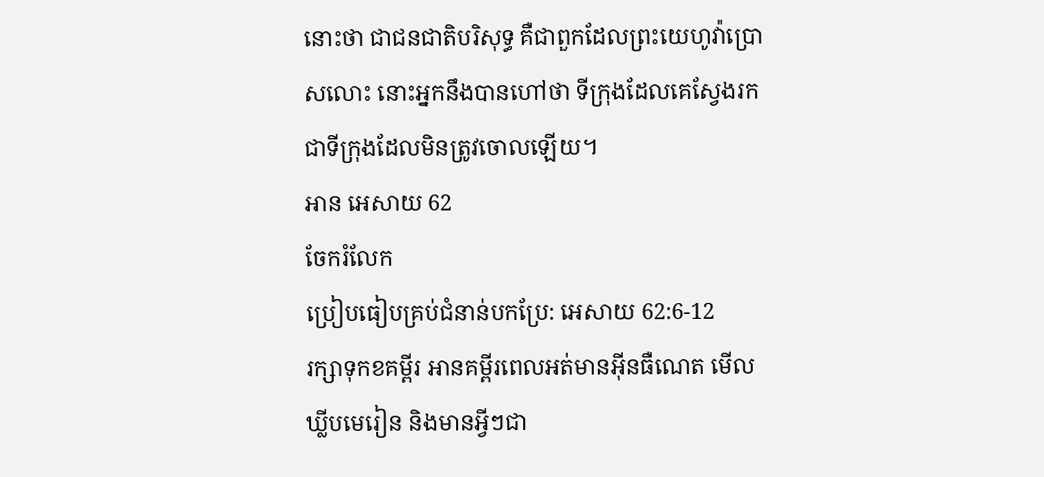នោះថា ជាជនជាតិបរិសុទ្ធ គឺជាពួកដែលព្រះយេហូវ៉ាប្រោសលោះ នោះអ្នកនឹងបានហៅថា ទីក្រុងដែលគេស្វែងរក ជាទីក្រុងដែលមិនត្រូវចោលឡើយ។
អាន អេសាយ 62
ចែករំលែក
ប្រៀបធៀបគ្រប់ជំនាន់បកប្រែ: អេសាយ 62:6-12
រក្សាទុកខគម្ពីរ អានគម្ពីរពេលអត់មានអ៊ីនធឺណេត មើលឃ្លីបមេរៀន និងមានអ្វីៗជា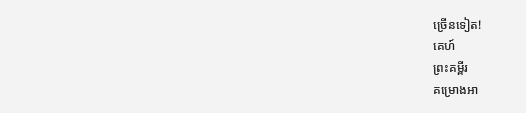ច្រើនទៀត!
គេហ៍
ព្រះគម្ពីរ
គម្រោងអា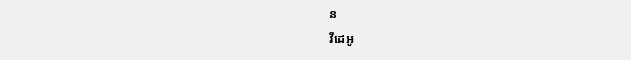ន
វីដេអូ